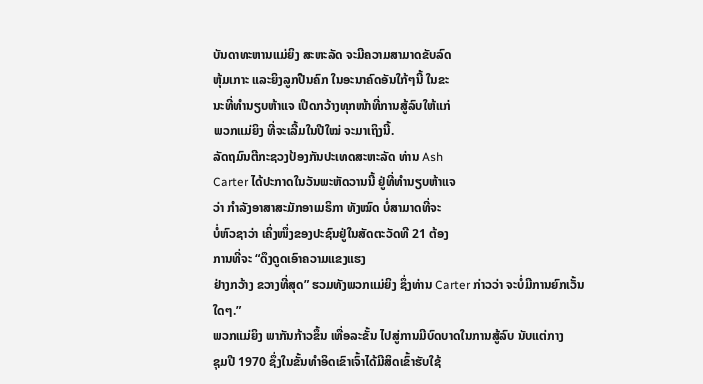ບັນດາທະຫານແມ່ຍິງ ສະຫະລັດ ຈະມີຄວາມສາມາດຂັບລົດ
ຫຸ້ມເກາະ ແລະຍິງລູກປືນຄົກ ໃນອະນາຄົດອັນໃກ້ໆນີ້ ໃນຂະ
ນະທີ່ທຳນຽບຫ້າແຈ ເປີດກວ້າງທຸກໜ້າທີ່ການສູ້ລົບໃຫ້ແກ່
ພວກແມ່ຍິງ ທີ່ຈະເລີ້ມໃນປີໃໝ່ ຈະມາເຖິງນີ້.
ລັດຖມົນຕີກະຊວງປ້ອງກັນປະເທດສະຫະລັດ ທ່ານ Ash
Carter ໄດ້ປະກາດໃນວັນພະຫັດວານນີ້ ຢູ່ທີ່ທຳນຽບຫ້າແຈ
ວ່າ ກຳລັງອາສາສະມັກອາເມຣິກາ ທັງໝົດ ບໍ່ສາມາດທີ່ຈະ
ບໍ່ຫົວຊາວ່າ ເຄິ່ງໜຶ່ງຂອງປະຊົນຢູ່ໃນສັດຕະວັດທີ 21 ຕ້ອງ
ການທີ່ຈະ “ດຶງດູດເອົາຄວາມແຂງແຮງ
ຢ່າງກວ້າງ ຂວາງທີ່ສຸດ” ຮວມທັງພວກແມ່ຍິງ ຊຶ່ງທ່ານ Carter ກ່າວວ່າ ຈະບໍ່ມີການຍົກເວັ້ນໃດໆ.”
ພວກແມ່ຍິງ ພາກັນກ້າວຂຶ້ນ ເທື່ອລະຂັ້ນ ໄປສູ່ການມີບົດບາດໃນການສູ້ລົບ ນັບແຕ່ກາງ
ຊຸມປີ 1970 ຊຶ່ງໃນຂັ້ນທຳອິດເຂົາເຈົ້າໄດ້ມີສິດເຂົ້າຮັບໃຊ້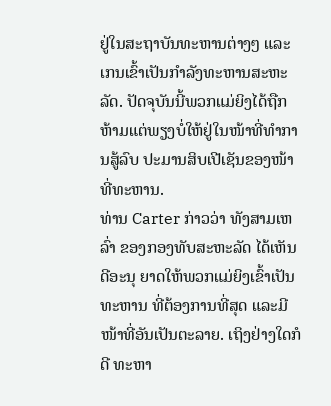ຢູ່ໃນສະຖາບັນທະຫານຕ່າງໆ ແລະເກນເຂົ້າເປັນກຳລັງທະຫານສະຫະລັດ. ປັດຈຸບັນນີ້ພວກແມ່ຍິງໄດ້ຖືກຫ້າມແຕ່ພຽງບໍ່ໃຫ້ຢູ່ໃນໜ້າທີ່ທຳການສູ້ລົບ ປະມານສິບເປີເຊັນຂອງໜ້າທີ່ທະຫານ.
ທ່ານ Carter ກ່າວວ່າ ທັງສາມເຫລົ່າ ຂອງກອງທັບສະຫະລັດ ໄດ້ເຫັນດີອະນຸ ຍາດໃຫ້ພວກແມ່ຍິງເຂົ້າເປັນທະຫານ ທີ່ຕ້ອງການທີ່ສຸດ ແລະມີໜ້າທີ່ອັນເປັນຕະລາຍ. ເຖິງຢ່າງໃດກໍດີ ທະຫາ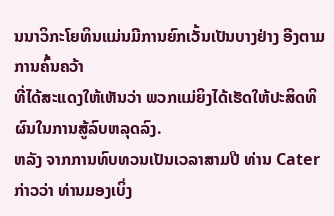ນນາວິກະໂຍທິນແມ່ນມີການຍົກເວັ້ນເປັນບາງຢ່າງ ອີງຕາມການຄົ້ນຄວ້າ
ທີ່ໄດ້ສະແດງໃຫ້ເຫັນວ່າ ພວກແມ່ຍິງໄດ້ເຮັດໃຫ້ປະສິດທິຜົນໃນການສູ້ລົບຫລຸດລົງ.
ຫລັງ ຈາກການທົບທວນເປັນເວລາສາມປີ ທ່ານ Cater ກ່າວວ່າ ທ່ານມອງເບິ່ງ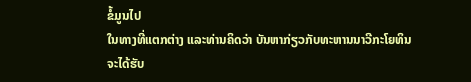ຂໍ້ມູນໄປ
ໃນທາງທີ່ແຕກຕ່າງ ແລະທ່ານຄິດວ່າ ບັນຫາກ່ຽວກັບທະຫານນາວີກະໂຍທິນ ຈະໄດ້ຮັບ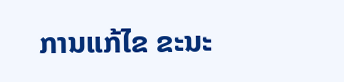ການແກ້ໄຂ ຂະນະ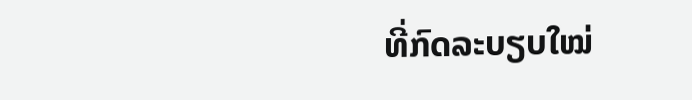ທີ່ກົດລະບຽບໃໝ່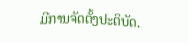ມີການຈັດຕັ້ງປະຕິບັດ.